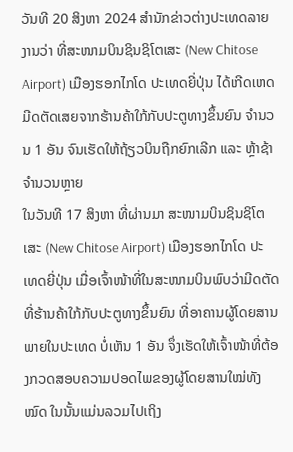ວັນທີ 20 ສິງຫາ 2024 ສຳນັກຂ່າວຕ່າງປະເທດລາຍງານວ່າ ທີ່ສະໜາມບິນຊິນຊິໂຕເສະ (New Chitose Airport) ເມືອງຮອກໄກໂດ ປະເທດຍີ່ປຸ່ນ ໄດ້ເກີດເຫດມີດຕັດເສຍຈາກຮ້ານຄ້າໃກ້ກັບປະຕູທາງຂຶ້ນຍົນ ຈຳນວນ 1 ອັນ ຈົນເຮັດໃຫ້ຖ້ຽວບິນຖືກຍົກເລີກ ແລະ ຫຼ້າຊ້າຈຳນວນຫຼາຍ
ໃນວັນທີ 17 ສິງຫາ ທີ່ຜ່ານມາ ສະໜາມບິນຊິນຊິໂຕເສະ (New Chitose Airport) ເມືອງຮອກໄກໂດ ປະເທດຍີ່ປຸ່ນ ເມື່ອເຈົ້າໜ້າທີ່ໃນສະໜາມບິນພົບວ່າມີດຕັດທີ່ຮ້ານຄ້າໃກ້ກັບປະຕູທາງຂຶ້ນຍົນ ທີ່ອາຄານຜູ້ໂດຍສານພາຍໃນປະເທດ ບໍ່ເຫັນ 1 ອັນ ຈຶ່ງເຮັດໃຫ້ເຈົ້າໜ້າທີ່ຕ້ອງກວດສອບຄວາມປອດໄພຂອງຜູ້ໂດຍສານໃໝ່ທັງໝົດ ໃນນັ້ນແມ່ນລວມໄປເຖິງ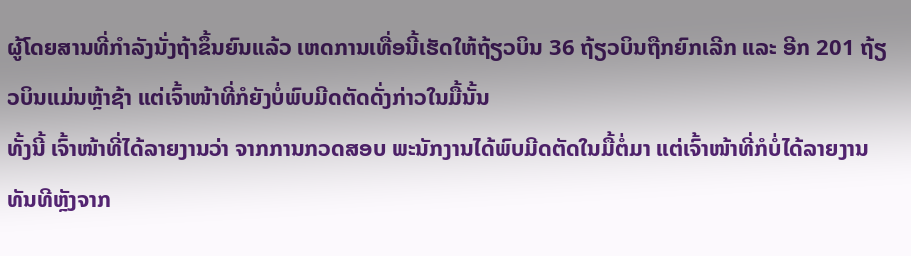ຜູ້ໂດຍສານທີ່ກຳລັງນັ່ງຖ້າຂຶ້ນຍົນແລ້ວ ເຫດການເທື່ອນີ້ເຮັດໃຫ້ຖ້ຽວບິນ 36 ຖ້ຽວບິນຖືກຍົກເລີກ ແລະ ອີກ 201 ຖ້ຽວບິນແມ່ນຫຼ້າຊ້າ ແຕ່ເຈົ້າໜ້າທີ່ກໍຍັງບໍ່ພົບມີດຕັດດັ່ງກ່າວໃນມື້ນັ້ນ
ທັ້ງນີ້ ເຈົ້າໜ້າທີ່ໄດ້ລາຍງານວ່າ ຈາກການກວດສອບ ພະນັກງານໄດ້ພົບມີດຕັດໃນມື້ຕໍ່ມາ ແຕ່ເຈົ້າໜ້າທີ່ກໍບໍ່ໄດ້ລາຍງານທັນທີຫຼັງຈາກ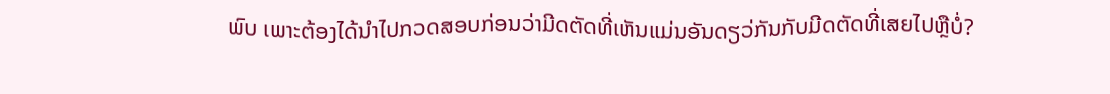ພົບ ເພາະຕ້ອງໄດ້ນຳໄປກວດສອບກ່ອນວ່າມີດຕັດທີ່ເຫັນແມ່ນອັນດຽວ່ກັນກັບມີດຕັດທີ່ເສຍໄປຫຼືບໍ່?